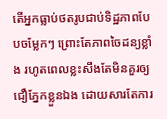តើអ្នកធ្លាប់ថតរូបជាប់ទិដ្ឋភាពបែបចម្លែកៗ ព្រោះតែភាពចៃដន្យខ្លាំង រហូតពេលខ្លះសឹងតែមិនគួរឲ្យជឿភ្នែកខ្លួនឯង ដោយសារតែការ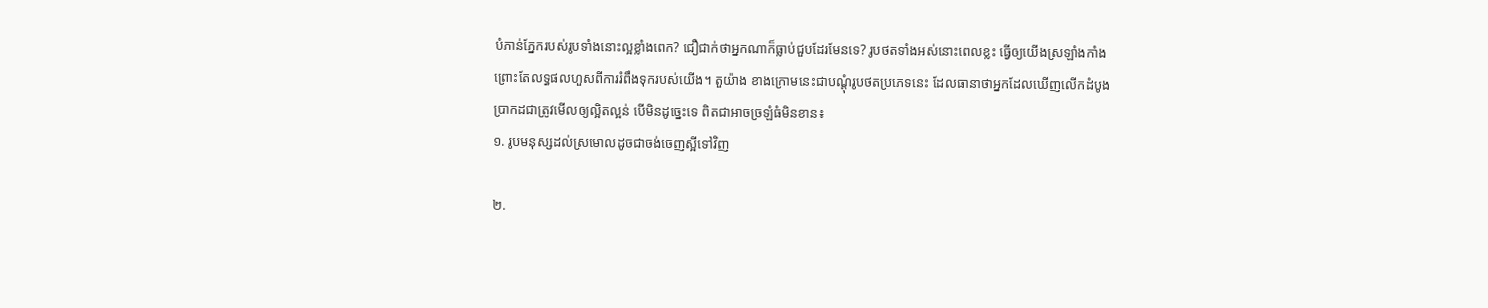បំភាន់ភ្នែករបស់រូបទាំងនោះល្អខ្លាំងពេក? ជឿជាក់ថាអ្នកណាក៏ធ្លាប់ជួបដែរមែនទេ? រូបថតទាំងអស់នោះពេលខ្លះ ធ្វើឲ្យយើងស្រឡាំងកាំង ព្រោះតែលទ្ធផលហួសពីការរំពឹងទុករបស់យើង។ តួយ៉ាង ខាងក្រោមនេះជាបណ្ដុំរូបថតប្រភេទនេះ ដែលធានាថាអ្នកដែលឃើញលើកដំបូង ប្រាកដជាត្រូវមើលឲ្យល្អិតល្អន់ បើមិនដូច្នេះទេ ពិតជាអាចច្រឡំធំមិនខាន៖
១. រូបមនុស្សដល់ស្រមោលដូចជាចង់ចេញស្អីទៅវិញ

២.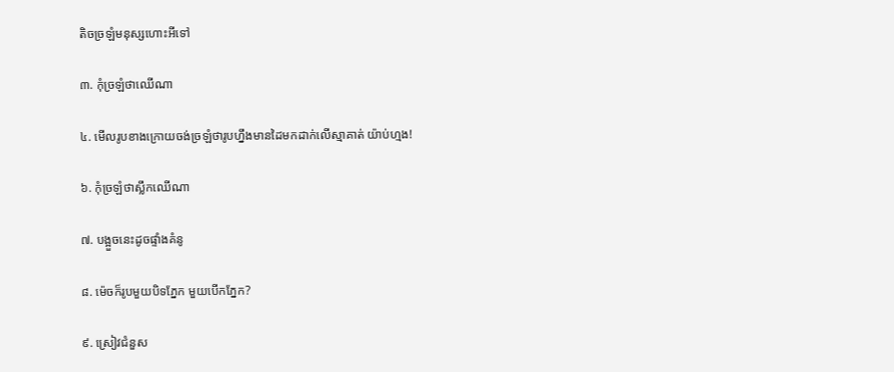តិចច្រឡំមនុស្សហោះអីទៅ

៣. កុំច្រឡំថាឈើណា

៤. មើលរូបខាងក្រោយចង់ច្រឡំថារូបហ្នឹងមានដៃមកដាក់លើស្មាគាត់ យ៉ាប់ហ្មង!

៦. កុំច្រឡំថាស្លឹកឈើណា

៧. បង្អួចនេះដូចផ្ទាំងគំនូ

៨. ម៉េចក៏រូបមួយបិទភ្នែក មួយបើកភ្នែក?

៩. ស្រៀវជំនួស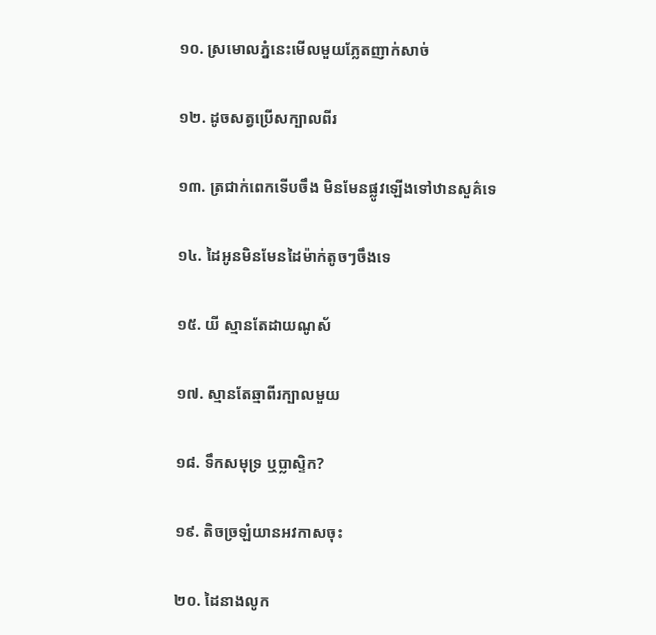១០. ស្រមោលភ្នំនេះមើលមួយភ្លែតញាក់សាច់

១២. ដូចសត្វប្រើសក្បាលពីរ

១៣. ត្រជាក់ពេកទើបចឹង មិនមែនផ្លូវឡើងទៅឋានសួគ៌ទេ

១៤. ដៃអូនមិនមែនដៃម៉ាក់តូចៗចឹងទេ

១៥. យី ស្មានតែដាយណូស័

១៧. ស្មានតែឆ្មាពីរក្បាលមួយ

១៨. ទឹកសមុទ្រ ឬប្លាស្ទិក?

១៩. តិចច្រឡំយានអវកាសចុះ

២០. ដៃនាងលូក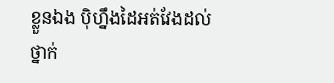ខ្លួនឯង ប៉ិហ្នឹងដៃអត់វែងដល់ថ្នាក់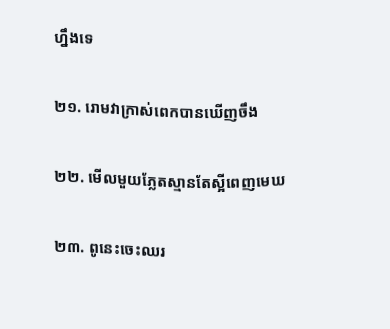ហ្នឹងទេ

២១. រោមវាក្រាស់ពេកបានឃើញចឹង

២២. មើលមួយភ្លែតស្មានតែស្អីពេញមេឃ

២៣. ពូនេះចេះឈរ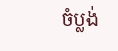ចំប្លង់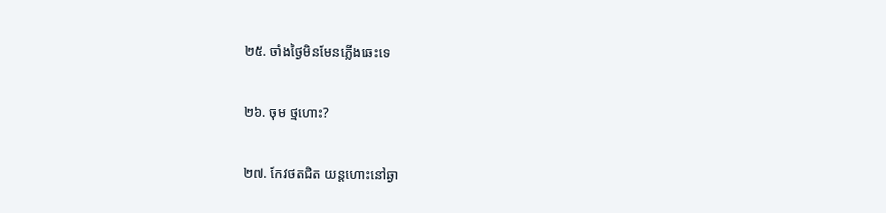២៥. ចាំងថ្ងៃមិនមែនភ្លើងឆេះទេ

២៦. ចុម ថ្មហោះ?

២៧. កែវថតជិត យន្តហោះនៅឆ្ងា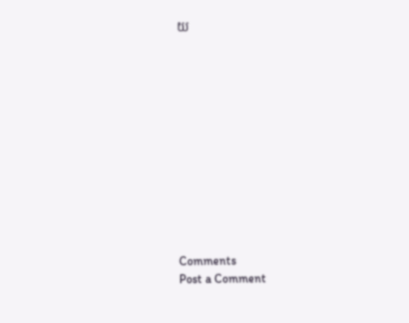យ












Comments
Post a Comment